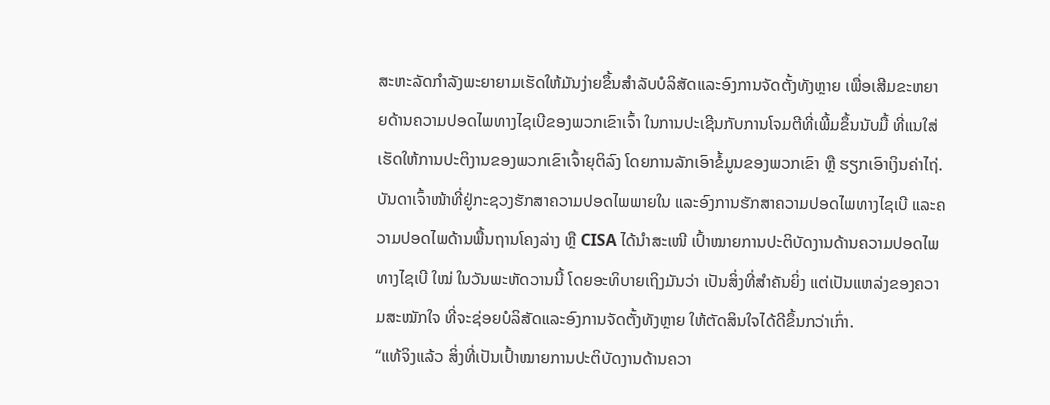ສະຫະລັດກຳລັງພະຍາຍາມເຮັດໃຫ້ມັນງ່າຍຂຶ້ນສຳລັບບໍລິສັດແລະອົງການຈັດຕັ້ງທັງຫຼາຍ ເພື່ອເສີມຂະຫຍາຍດ້ານຄວາມປອດໄພທາງໄຊເບີຂອງພວກເຂົາເຈົ້າ ໃນການປະເຊີນກັບການໂຈມຕີທີ່ເພີ້ມຂຶ້ນນັບມື້ ທີ່ແນໃສ່ເຮັດໃຫ້ການປະຕິງານຂອງພວກເຂົາເຈົ້າຍຸຕິລົງ ໂດຍການລັກເອົາຂໍ້ມູນຂອງພວກເຂົາ ຫຼື ຮຽກເອົາເງິນຄ່າໄຖ່.
ບັນດາເຈົ້າໜ້າທີ່ຢູ່ກະຊວງຮັກສາຄວາມປອດໄພພາຍໃນ ແລະອົງການຮັກສາຄວາມປອດໄພທາງໄຊເບີ ແລະຄວາມປອດໄພດ້ານພື້ນຖານໂຄງລ່າງ ຫຼື CISA ໄດ້ນຳສະເໜີ ເປົ້າໝາຍການປະຕິບັດງານດ້ານຄວາມປອດໄພທາງໄຊເບີ ໃໝ່ ໃນວັນພະຫັດວານນີ້ ໂດຍອະທິບາຍເຖິງມັນວ່າ ເປັນສິ່ງທີ່ສຳຄັນຍິ່ງ ແຕ່ເປັນແຫລ່ງຂອງຄວາມສະໝັກໃຈ ທີ່ຈະຊ່ອຍບໍລິສັດແລະອົງການຈັດຕັ້ງທັງຫຼາຍ ໃຫ້ຕັດສິນໃຈໄດ້ດີຂຶ້ນກວ່າເກົ່າ.
“ແທ້ຈິງແລ້ວ ສິ່ງທີ່ເປັນເປົ້າໝາຍການປະຕິບັດງານດ້ານຄວາ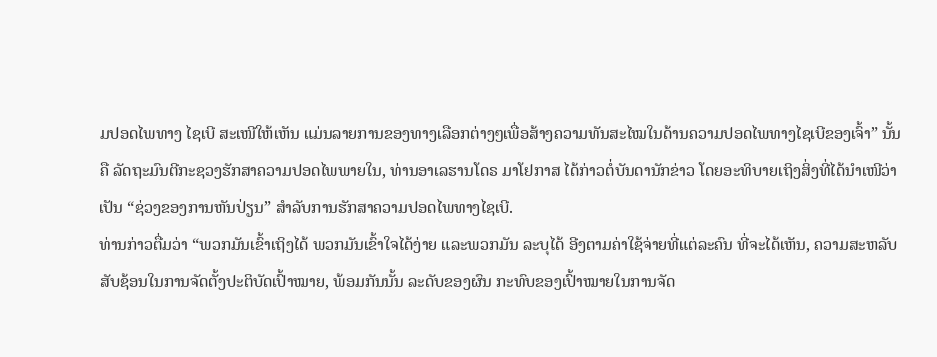ມປອດໄພທາງ ໄຊເບີ ສະເໜີໃຫ້ເຫັນ ແມ່ນລາຍການຂອງທາງເລືອກຕ່າງໆເພື່ອສ້າງຄວາມທັນສະໄໝໃນດ້ານຄວາມປອດໄພທາງໄຊເບີຂອງເຈົ້າ” ນັ້ນຄື ລັດຖະມົນຕີກະຊວງຮັກສາຄວາມປອດໄພພາຍໃນ, ທ່ານອາເລຮານໂດຣ ມາໂຢກາສ ໄດ້ກ່າວຕໍ່ບັນດານັກຂ່າວ ໂດຍອະທິບາຍເຖິງສິ່ງທີ່ໄດ້ນຳເໜີວ່າ ເປັນ “ຊ່ວງຂອງການຫັນປ່ຽນ” ສຳລັບການຮັກສາຄວາມປອດໄພທາງໄຊເບີ.
ທ່ານກ່າວຕື່ມວ່າ “ພວກມັນເຂົ້າເຖິງໄດ້ ພວກມັນເຂົ້າໃຈໄດ້ງ່າຍ ແລະພວກມັນ ລະບຸໄດ້ ອີງຕາມຄ່າໃຊ້ຈ່າຍທີ່ແຕ່ລະຄົນ ທີ່ຈະໄດ້ເຫັນ, ຄວາມສະຫລັບ ສັບຊ້ອນໃນການຈັດຕັ້ງປະຕິບັດເປົ້າໝາຍ, ພ້ອມກັນນັ້ນ ລະດັບຂອງຜົນ ກະທົບຂອງເປົ້າໝາຍໃນການຈັດ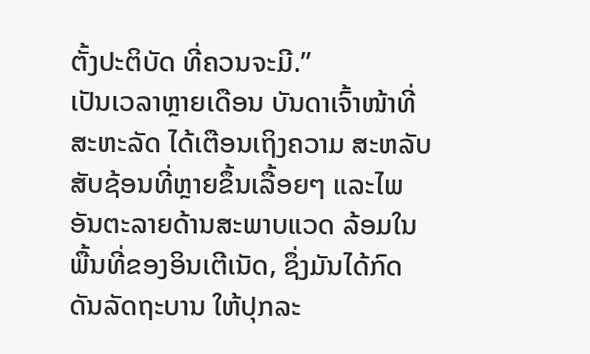ຕັ້ງປະຕິບັດ ທີ່ຄວນຈະມີ.”
ເປັນເວລາຫຼາຍເດືອນ ບັນດາເຈົ້າໜ້າທີ່ສະຫະລັດ ໄດ້ເຕືອນເຖິງຄວາມ ສະຫລັບສັບຊ້ອນທີ່ຫຼາຍຂຶ້ນເລື້ອຍໆ ແລະໄພອັນຕະລາຍດ້ານສະພາບແວດ ລ້ອມໃນພື້ນທີ່ຂອງອິນເຕີເນັດ, ຊຶ່ງມັນໄດ້ກົດດັນລັດຖະບານ ໃຫ້ປຸກລະ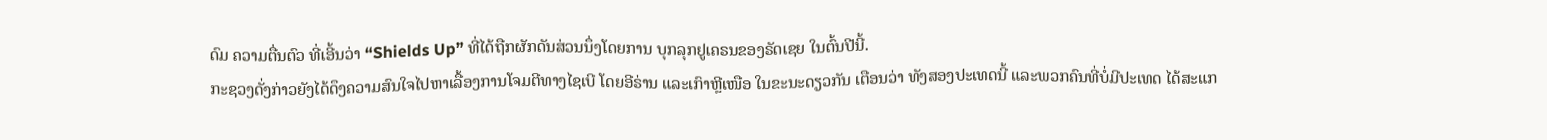ດົມ ຄວາມຕື່ນຕົວ ທີ່ເອີ້ນວ່າ “Shields Up” ທີ່ໄດ້ຖືກຜັກດັນສ່ວນນຶ່ງໂດຍການ ບຸກລຸກຢູເຄຣນຂອງຣັດເຊຍ ໃນຕົ້ນປີນີ້.
ກະຊວງດັ່ງກ່າວຍັງໄດ້ດຶງຄວາມສົນໃຈໄປຫາເລື້ອງການໂຈມຕີທາງໄຊເບີ ໂດຍອີຣ່ານ ແລະເກົາຫຼີເໜືອ ໃນຂະນະດຽວກັນ ເຕືອນວ່າ ທັງສອງປະເທດນີ້ ແລະພວກຄົນທີ່ບໍ່ມີປະເທດ ໄດ້ສະແກ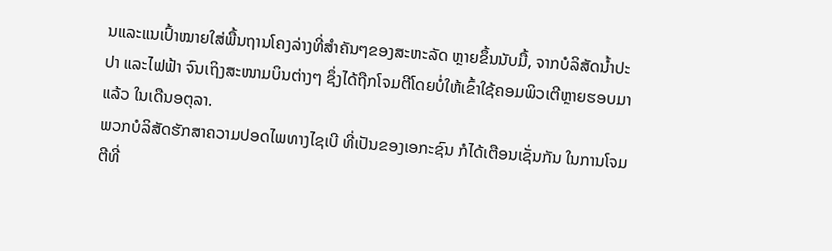ນແລະແນເປົ້າໝາຍໃສ່ພື້ນຖານໂຄງລ່າງທີ່ສຳຄັນໆຂອງສະຫະລັດ ຫຼາຍຂຶ້ນນັບມື້, ຈາກບໍລິສັດນ້ຳປະປາ ແລະໄຟຟ້າ ຈົນເຖິງສະໜາມບິນຕ່າງໆ ຊຶ່ງໄດ້ຖືກໂຈມຕີໂດຍບໍ່ໃຫ້ເຂົ້າໃຊ້ຄອມພິວເຕີຫຼາຍຮອບມາແລ້ວ ໃນເດືນອຕຸລາ.
ພວກບໍລິສັດຮັກສາຄວາມປອດໄພທາງໄຊເບີ ທີ່ເປັນຂອງເອກະຊົນ ກໍໄດ້ເຕືອນເຊັ່ນກັນ ໃນການໂຈມຕີທີ່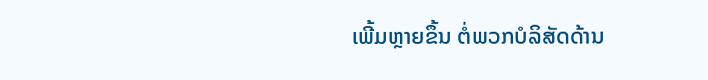ເພີ້ມຫຼາຍຂຶ້ນ ຕໍ່ພວກບໍລິສັດດ້ານ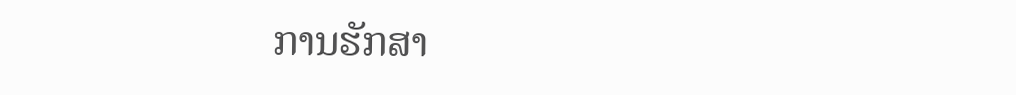ການຮັກສາ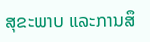ສຸຂະພາບ ແລະການສຶ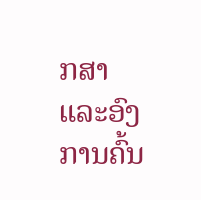ກສາ ແລະອົງການຄົ້ນ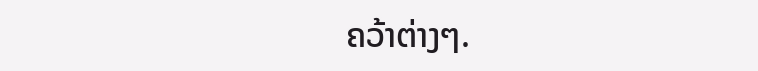ຄວ້າຕ່າງໆ.